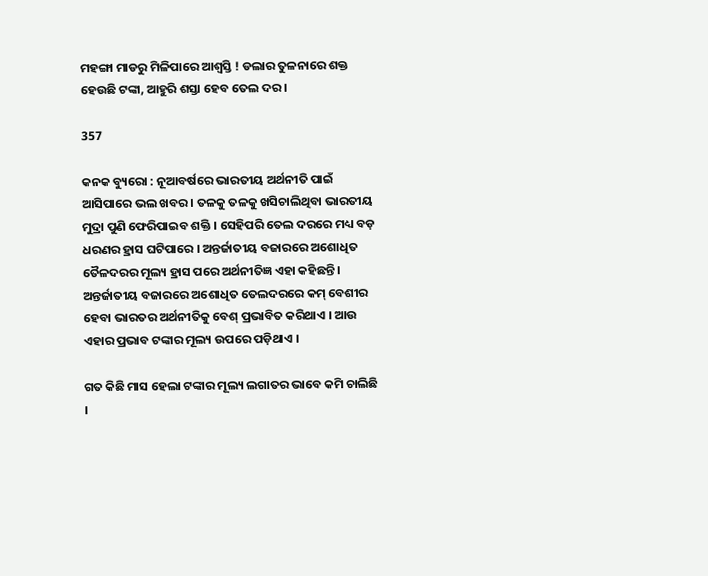ମହଙ୍ଗା ମାଡରୁ ମିଳିପାରେ ଆଶ୍ୱସ୍ତି ! ଡଲାର ତୁଳନାରେ ଶକ୍ତ ହେଉଛି ଟଙ୍କା, ଆହୁରି ଶସ୍ତା ହେବ ତେଲ ଦର ।

357

କନକ ବ୍ୟୁରୋ : ନୂଆବର୍ଷରେ ଭାରତୀୟ ଅର୍ଥନୀତି ପାଇଁ ଆସିପାରେ ଭଲ ଖବର । ତଳକୁ ତଳକୁ ଖସିଚାଲିଥିବା ଭାରତୀୟ ମୁଦ୍ରା ପୁଣି ଫେରିପାଇବ ଶକ୍ତି । ସେହିପରି ତେଲ ଦରରେ ମଧ୍ୟ ବଡ଼ ଧରଣର ହ୍ରାସ ଘଟିପାରେ । ଅନ୍ତର୍ଜାତୀୟ ବଜାରରେ ଅଶୋଧିତ ତୈଳଦରର ମୂଲ୍ୟ ହ୍ରାସ ପରେ ଅର୍ଥନୀତିଜ୍ଞ ଏହା କହିଛନ୍ତି । ଅନ୍ତର୍ଜାତୀୟ ବଜାରରେ ଅଶୋଧିତ ତେଲଦରରେ କମ୍ ବେଶୀର ହେବା ଭାରତର ଅର୍ଥନୀତିକୁ ବେଶ୍ ପ୍ରଭାବିତ କରିଥାଏ । ଆଉ ଏହାର ପ୍ରଭାବ ଟଙ୍କାର ମୂଲ୍ୟ ଉପରେ ପଡ଼ିଥାଏ ।

ଗତ କିଛି ମାସ ହେଲା ଟଙ୍କାର ମୂଲ୍ୟ ଲଗାତର ଭାବେ କମି ଚାଲିଛି ।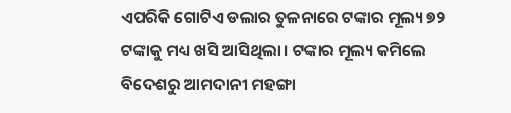ଏପରିକି ଗୋଟିଏ ଡଲାର ତୁଳନାରେ ଟଙ୍କାର ମୂଲ୍ୟ ୭୨ ଟଙ୍କାକୁ ମଧ୍ୟ ଖସି ଆସିଥିଲା । ଟଙ୍କାର ମୂଲ୍ୟ କମିଲେ ବିଦେଶରୁ ଆମଦାନୀ ମହଙ୍ଗା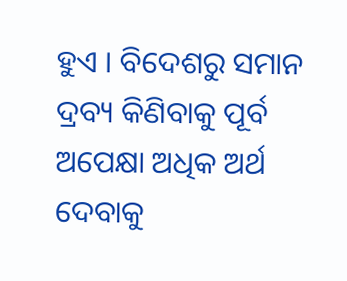ହୁଏ । ବିଦେଶରୁ ସମାନ ଦ୍ରବ୍ୟ କିଣିବାକୁ ପୂର୍ବ ଅପେକ୍ଷା ଅଧିକ ଅର୍ଥ ଦେବାକୁ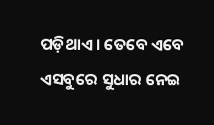ପଡ଼ିଥାଏ । ତେବେ ଏବେ ଏସବୁରେ ସୁଧାର ନେଇ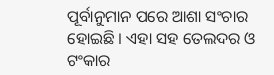ପୂର୍ବାନୁମାନ ପରେ ଆଶା ସଂଚାର ହୋଇଛି । ଏହା ସହ ତେଲଦର ଓ ଟଂକାର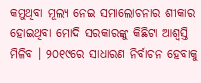କମୁଥିବା ମୂଲ୍ୟ ନେଇ ସମାଲୋଚନାର ଶୀକାର ହୋଇଥିବା ମୋଦି ସରକାରଙ୍କୁ କିଛିଟା ଆଶ୍ୱସ୍ତି ମିଳିବ । ୨୦୧୯ରେ ସାଧାରଣ ନିର୍ବାଚନ ହେବାକୁ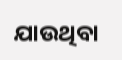ଯାଉଥିବା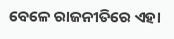ବେଳେ ରାଜନୀତିରେ ଏହା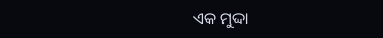ଏକ ମୁଦ୍ଦା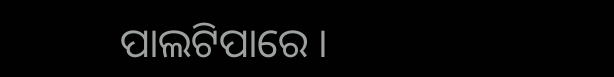ପାଲଟିପାରେ ।